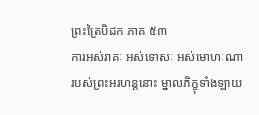ព្រះត្រៃបិដក ភាគ ៥៣
ការអស់រាគៈ អស់ទោសៈ អស់មោហៈណា របស់ព្រះអរហន្តនោះ ម្នាលភិក្ខុទាំងឡាយ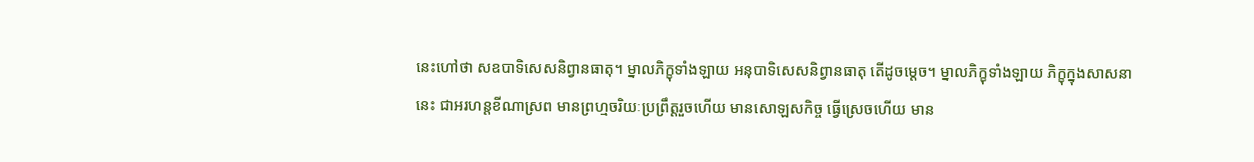នេះហៅថា សឧបាទិសេសនិព្វានធាតុ។ ម្នាលភិក្ខុទាំងឡាយ អនុបាទិសេសនិព្វានធាតុ តើដូចម្ដេច។ ម្នាលភិក្ខុទាំងឡាយ ភិក្ខុក្នុងសាសនានេះ ជាអរហន្តខីណាស្រព មានព្រហ្មចរិយៈប្រព្រឹត្តរួចហើយ មានសោឡសកិច្ច ធ្វើស្រេចហើយ មាន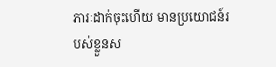ភារៈដាក់ចុះហើយ មានប្រយោជន៍របស់ខ្លួនស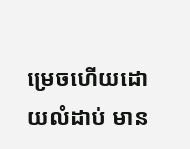ម្រេចហើយដោយលំដាប់ មាន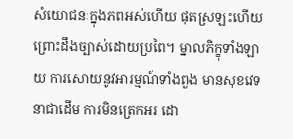សំយោជនៈក្នុងភពអស់ហើយ ផុតស្រឡះហើយ ព្រោះដឹងច្បាស់ដោយប្រពៃ។ ម្នាលភិក្ខុទាំងឡាយ ការសោយនូវអារម្មណ៍ទាំងពួង មានសុខវេទនាជាដើម ការមិនត្រេកអរ ដោ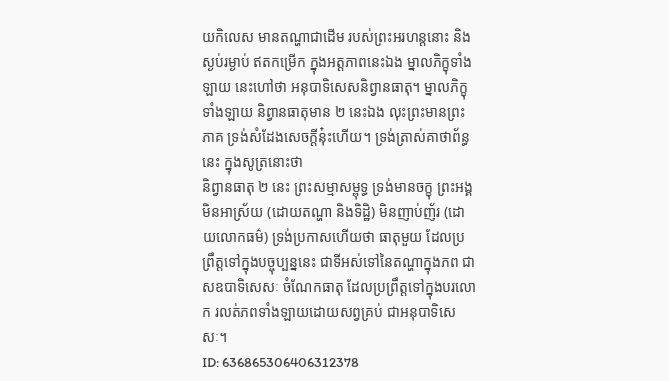យកិលេស មានតណ្ហាជាដើម របស់ព្រះអរហន្តនោះ និងស្ងប់រម្ងាប់ ឥតកម្រើក ក្នុងអត្តភាពនេះឯង ម្នាលភិក្ខុទាំងឡាយ នេះហៅថា អនុបាទិសេសនិព្វានធាតុ។ ម្នាលភិក្ខុទាំងឡាយ និព្វានធាតុមាន ២ នេះឯង លុះព្រះមានព្រះភាគ ទ្រង់សំដែងសេចក្ដីនុ៎ះហើយ។ ទ្រង់ត្រាស់គាថាព័ន្ធនេះ ក្នុងសូត្រនោះថា
និព្វានធាតុ ២ នេះ ព្រះសម្មាសម្ពុទ្ធ ទ្រង់មានចក្ខុ ព្រះអង្គមិនអាស្រ័យ (ដោយតណ្ហា និងទិដ្ឋិ) មិនញាប់ញ័រ (ដោយលោកធម៌) ទ្រង់ប្រកាសហើយថា ធាតុមួយ ដែលប្រព្រឹត្តទៅក្នុងបច្ចុប្បន្ននេះ ជាទីអស់ទៅនៃតណ្ហាក្នុងភព ជាសឧបាទិសេសៈ ចំណែកធាតុ ដែលប្រព្រឹត្តទៅក្នុងបរលោក រលត់ភពទាំងឡាយដោយសព្វគ្រប់ ជាអនុបាទិសេសៈ។
ID: 636865306406312378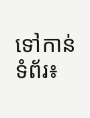ទៅកាន់ទំព័រ៖